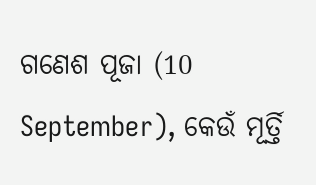ଗଣେଶ ପୂଜା (10 September), କେଉଁ ମୂର୍ତ୍ତି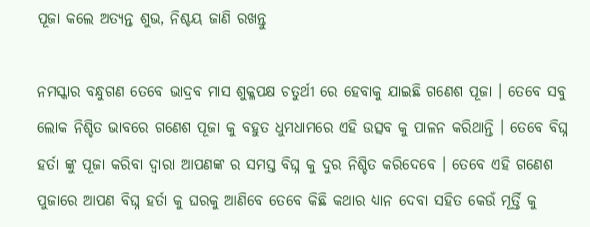ପୂଜା କଲେ ଅତ୍ୟନ୍ତ ଶୁଭ, ନିଶ୍ଚୟ ଜାଣି ରଖନ୍ତୁ

ନମସ୍କାର ବନ୍ଧୁଗଣ ତେବେ ଭାଦ୍ରବ ମାସ ଶୁକ୍ଳପକ୍ଷ ଚତୁର୍ଥୀ ରେ ହେବାକୁ ଯାଇଛି ଗଣେଶ ପୂଜା । ତେବେ ସବୁ ଲୋକ ନିଶ୍ଚିତ ଭାବରେ ଗଣେଶ ପୂଜା କୁ ବହୁତ ଧୁମଧାମରେ ଏହି ଉତ୍ସବ କୁ ପାଳନ କରିଥାନ୍ତି । ତେବେ ବିଘ୍ନ ହର୍ତା ଙ୍କୁ ପୂଜା କରିବା ଦ୍ୱାରା ଆପଣଙ୍କ ର ସମସ୍ତ ବିଘ୍ନ କୁ ଦୁର ନିଶ୍ଚିତ କରିଦେବେ । ତେବେ ଏହି ଗଣେଶ ପୁଜାରେ ଆପଣ ବିଘ୍ନ ହର୍ତା କୁ ଘରକୁ ଆଣିବେ ତେବେ କିଛି କଥାର ଧ୍ୟାନ ଦେବା ସହିତ କେଉଁ ମୂର୍ତ୍ତି କୁ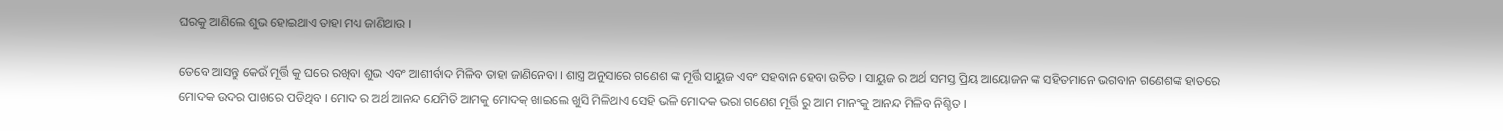ଘରକୁ ଆଣିଲେ ଶୁଭ ହୋଇଥାଏ ତାହା ମଧ୍ୟ ଜାଣିଥାଉ ।

ତେବେ ଆସନ୍ତୁ କେଉଁ ମୂର୍ତ୍ତି କୁ ଘରେ ରଖିବା ଶୁଭ ଏବଂ ଆଶୀର୍ବାଦ ମିଳିବ ତାହା ଜାଣିନେବା । ଶାସ୍ତ୍ର ଅନୁସାରେ ଗଣେଶ ଙ୍କ ମୂର୍ତ୍ତି ସାୟୁଜ ଏବଂ ସହବାନ ହେବା ଉଚିତ । ସାୟୁଜ ର ଅର୍ଥ ସମସ୍ତ ପ୍ରିୟ ଆୟୋଜନ ଙ୍କ ସହିତମାନେ ଭଗବାନ ଗଣେଶଙ୍କ ହାତରେ ମୋଦକ ଉଦର ପାଖରେ ପଡିଥିବ । ମୋଦ ର ଅର୍ଥ ଆନନ୍ଦ ଯେମିତି ଆମକୁ ମୋଦକ୍ ଖାଇଲେ ଖୁସି ମିଳିଥାଏ ସେହି ଭଳି ମୋଦକ ଭରା ଗଣେଶ ମୂର୍ତ୍ତି ରୁ ଆମ ମାନଂକୁ ଆନନ୍ଦ ମିଳିବ ନିଶ୍ଚିତ ।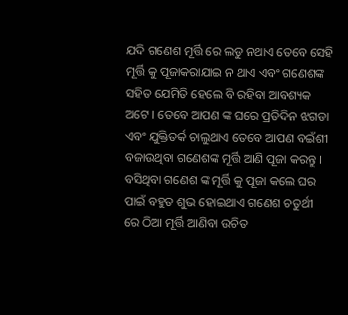ଯଦି ଗଣେଶ ମୂର୍ତ୍ତି ରେ ଲଡୁ ନଥାଏ ତେବେ ସେହି ମୂର୍ତ୍ତି କୁ ପୂଜାକରାଯାଇ ନ ଥାଏ ଏବଂ ଗଣେଶଙ୍କ ସହିତ ଯେମିତି ହେଲେ ବି ରହିବା ଆବଶ୍ୟକ ଅଟେ । ତେବେ ଆପଣ ଙ୍କ ଘରେ ପ୍ରତିଦିନ ଝଗଡା ଏବଂ ଯୁକ୍ତିତର୍କ ଚାଲୁଥାଏ ତେବେ ଆପଣ ବଇଁଶୀ ବଜାଉଥିବା ଗଣେଶଙ୍କ ମୂର୍ତ୍ତି ଆଣି ପୂଜା କରନ୍ତୁ । ବସିଥିବା ଗଣେଶ ଙ୍କ ମୂର୍ତ୍ତି କୁ ପୂଜା କଲେ ଘର ପାଇଁ ବହୁତ ଶୁଭ ହୋଇଥାଏ ଗଣେଶ ଚତୁର୍ଥୀ ରେ ଠିଆ ମୂର୍ତ୍ତି ଆଣିବା ଉଚିତ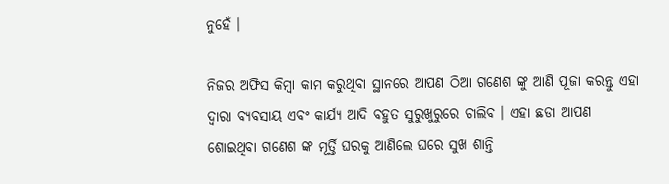ନୁହେଁ ।

ନିଜର ଅଫିସ କିମ୍ବା କାମ କରୁଥିବା ସ୍ଥାନରେ ଆପଣ ଠିଆ ଗଣେଶ ଙ୍କୁ ଆଣି ପୂଜା କରନ୍ତୁ ଏହା ଦ୍ୱାରା ବ୍ୟବସାୟ ଏବଂ କାର୍ଯ୍ୟ ଆଦି ବହୁତ ସୁରୁଖୁରୁରେ ଚାଲିବ । ଏହା ଛଡା ଆପଣ ଶୋଇଥିବା ଗଣେଶ ଙ୍କ ମୂର୍ତ୍ତି ଘରକୁ ଆଣିଲେ ଘରେ ସୁଖ ଶାନ୍ତି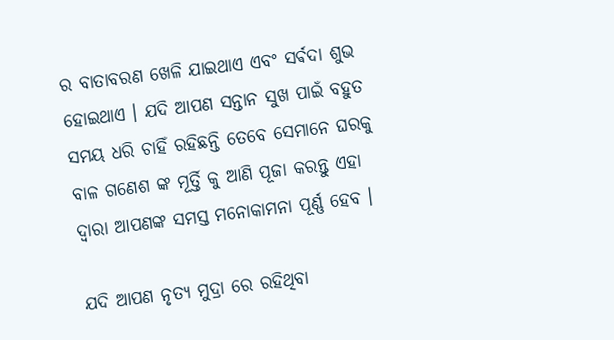ର ବାତାବରଣ ଖେଳି ଯାଇଥାଏ ଏବଂ ସର୍ଵଦା ଶୁଭ ହୋଇଥାଏ । ଯଦି ଆପଣ ସନ୍ତାନ ସୁଖ ପାଇଁ ବହୁତ ସମୟ ଧରି ଚାହିଁ ରହିଛନ୍ତି ତେବେ ସେମାନେ ଘରକୁ ବାଳ ଗଣେଶ ଙ୍କ ମୂର୍ତ୍ତି କୁ ଆଣି ପୂଜା କରନ୍ତୁ ଏହା ଦ୍ୱାରା ଆପଣଙ୍କ ସମସ୍ତ ମନୋକାମନା ପୂର୍ଣ୍ଣ ହେବ ।

ଯଦି ଆପଣ ନୃତ୍ୟ ମୁଦ୍ରା ରେ ରହିଥିବା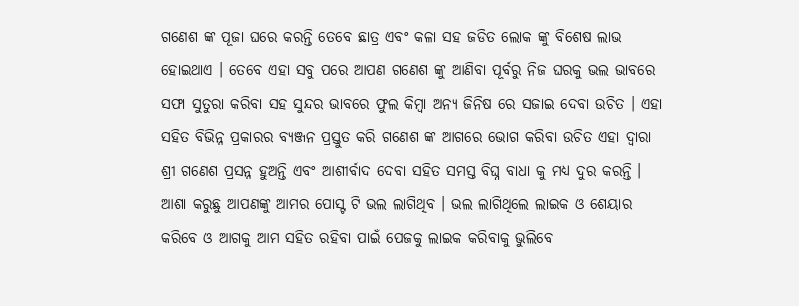ଗଣେଶ ଙ୍କ ପୂଜା ଘରେ କରନ୍ତି ତେବେ ଛାତ୍ର ଏବଂ କଳା ସହ ଜଡିତ ଲୋକ ଙ୍କୁ ବିଶେଷ ଲାଭ ହୋଇଥାଏ । ତେବେ ଏହା ସବୁ ପରେ ଆପଣ ଗଣେଶ ଙ୍କୁ ଆଣିବା ପୂର୍ବରୁ ନିଜ ଘରକୁ ଭଲ ଭାବରେ ସଫା ସୁତୁରା କରିବା ସହ ସୁନ୍ଦର ଭାବରେ ଫୁଲ କିମ୍ବା ଅନ୍ୟ ଜିନିଷ ରେ ସଜାଇ ଦେବା ଉଚିତ । ଏହା ସହିତ ବିଭିନ୍ନ ପ୍ରକାରର ବ୍ୟଞ୍ଜନ ପ୍ରସ୍ତୁତ କରି ଗଣେଶ ଙ୍କ ଆଗରେ ଭୋଗ କରିବା ଉଚିତ ଏହା ଦ୍ୱାରା ଶ୍ରୀ ଗଣେଶ ପ୍ରସନ୍ନ ହୁଅନ୍ତି ଏବଂ ଆଶୀର୍ବାଦ ଦେବା ସହିତ ସମସ୍ତ ବିଘ୍ନ ବାଧା କୁ ମଧ୍ୟ ଦୁର କରନ୍ତି । ଆଶା କରୁଛୁ ଆପଣଙ୍କୁ ଆମର ପୋସ୍ଟ ଟି ଭଲ ଲାଗିଥିବ । ଭଲ ଲାଗିଥିଲେ ଲାଇକ ଓ ଶେୟାର କରିବେ ଓ ଆଗକୁ ଆମ ସହିତ ରହିବା ପାଇଁ ପେଜକୁ ଲାଇକ କରିବାକୁ ଭୁଲିବେ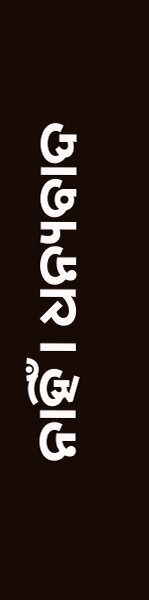ନାହିଁ । ଧନ୍ୟବାଦ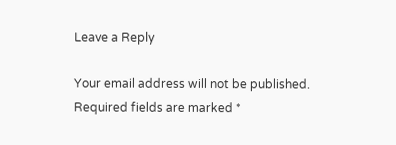Leave a Reply

Your email address will not be published. Required fields are marked *